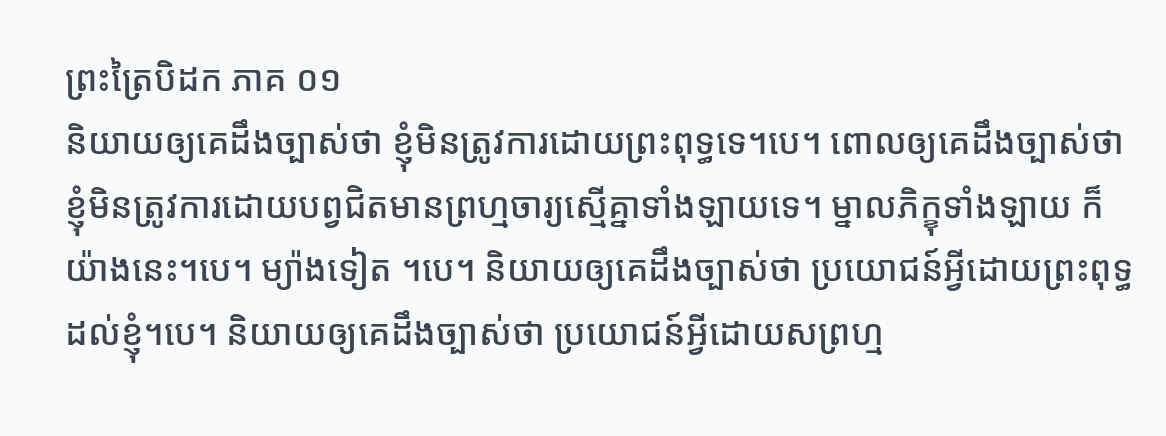ព្រះត្រៃបិដក ភាគ ០១
និយាយឲ្យគេដឹងច្បាស់ថា ខ្ញុំមិនត្រូវការដោយព្រះពុទ្ធទេ។បេ។ ពោលឲ្យគេដឹងច្បាស់ថា ខ្ញុំមិនត្រូវការដោយបព្វជិតមានព្រហ្មចារ្យស្មើគ្នាទាំងឡាយទេ។ ម្នាលភិក្ខុទាំងឡាយ ក៏យ៉ាងនេះ។បេ។ ម្យ៉ាងទៀត ។បេ។ និយាយឲ្យគេដឹងច្បាស់ថា ប្រយោជន៍អ្វីដោយព្រះពុទ្ធដល់ខ្ញុំ។បេ។ និយាយឲ្យគេដឹងច្បាស់ថា ប្រយោជន៍អ្វីដោយសព្រហ្ម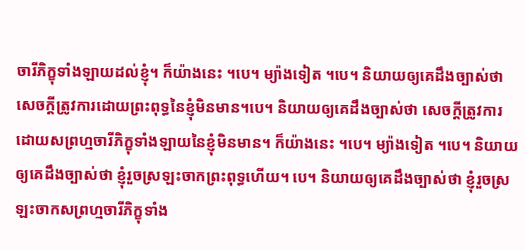ចារីភិក្ខុទាំងឡាយដល់ខ្ញុំ។ ក៏យ៉ាងនេះ ។បេ។ ម្យ៉ាងទៀត ។បេ។ និយាយឲ្យគេដឹងច្បាស់ថា សេចក្តីត្រូវការដោយព្រះពុទ្ធនៃខ្ញុំមិនមាន។បេ។ និយាយឲ្យគេដឹងច្បាស់ថា សេចក្តីត្រូវការដោយសព្រហ្មចារីភិក្ខុទាំងឡាយនៃខ្ញុំមិនមាន។ ក៏យ៉ាងនេះ ។បេ។ ម្យ៉ាងទៀត ។បេ។ និយាយឲ្យគេដឹងច្បាស់ថា ខ្ញុំរួចស្រឡះចាកព្រះពុទ្ធហើយ។ បេ។ និយាយឲ្យគេដឹងច្បាស់ថា ខ្ញុំរួចស្រឡះចាកសព្រហ្មចារីភិក្ខុទាំង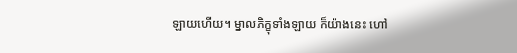ឡាយហើយ។ ម្នាលភិក្ខុទាំងឡាយ ក៏យ៉ាងនេះ ហៅ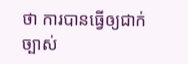ថា ការបានធ្វើឲ្យជាក់ច្បាស់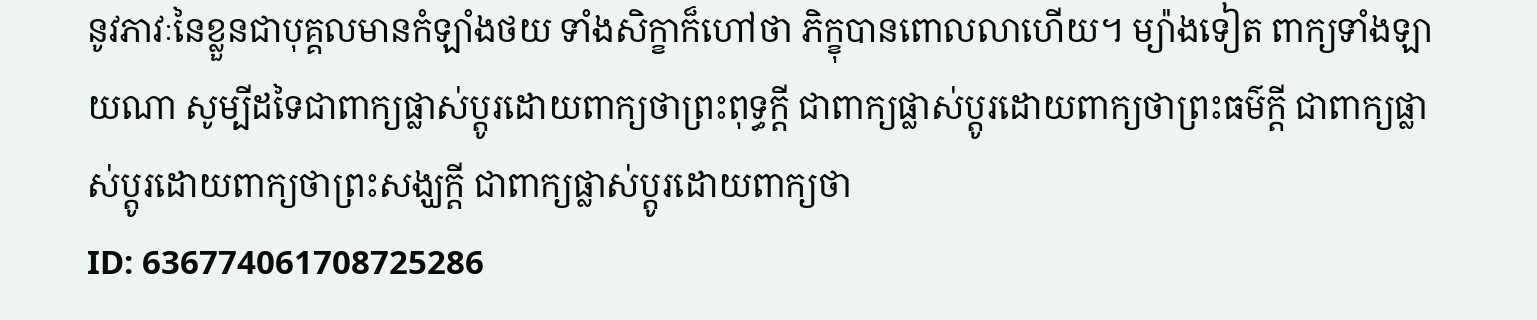នូវភាវៈនៃខ្លួនជាបុគ្គលមានកំឡាំងថយ ទាំងសិក្ខាក៏ហៅថា ភិក្ខុបានពោលលាហើយ។ ម្យ៉ាងទៀត ពាក្យទាំងឡាយណា សូម្បីដទៃជាពាក្យផ្លាស់ប្តូរដោយពាក្យថាព្រះពុទ្ធក្តី ជាពាក្យផ្លាស់ប្តូរដោយពាក្យថាព្រះធម៌ក្តី ជាពាក្យផ្លាស់ប្តូរដោយពាក្យថាព្រះសង្ឃក្តី ជាពាក្យផ្លាស់ប្តូរដោយពាក្យថា
ID: 636774061708725286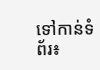ទៅកាន់ទំព័រ៖